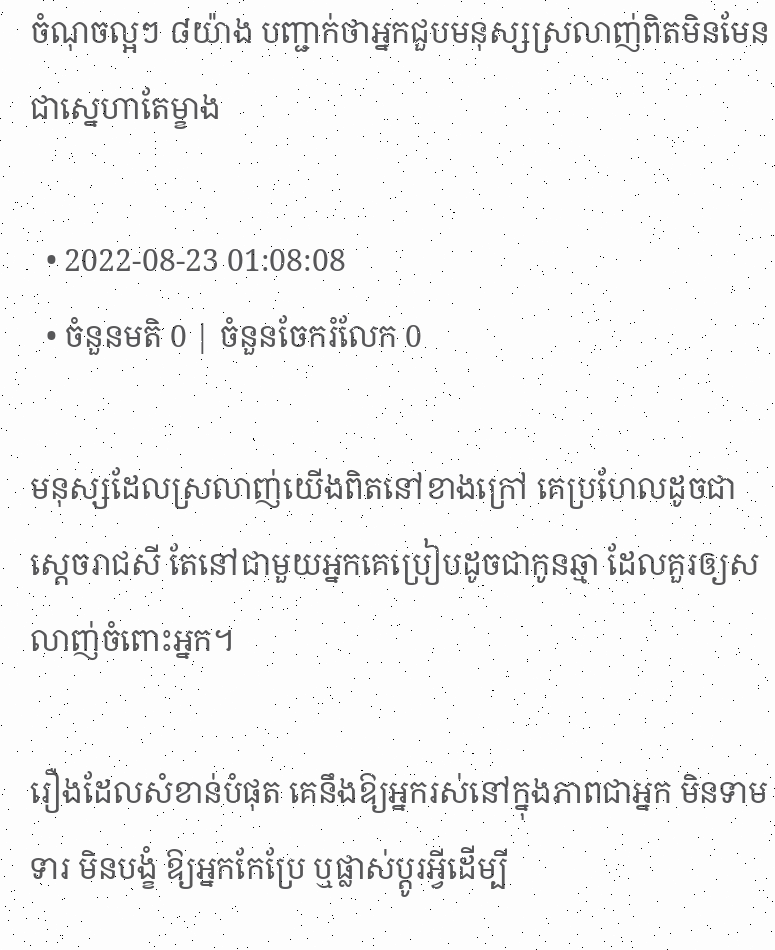ចំណុចល្អៗ ៨យ៉ាង បញ្ជាក់ថាអ្នកជួបមនុស្សស្រលាញ់ពិតមិនមែនជាស្នេហាតែម្ខាង

  • 2022-08-23 01:08:08
  • ចំនួនមតិ 0 | ចំនួនចែករំលែក 0

មនុស្សដែលស្រលាញ់យើងពិតនៅខាងក្រៅ គេប្រហែលដូចជាស្ដេចរាជសី តែនៅជាមួយអ្នកគេប្រៀបដូចជាកូនឆ្មា ដែលគួរឲ្យសលាញ់ចំពោះអ្នក។

រឿងដែលសំខាន់បំផុត គេនឹងឱ្យអ្នករស់នៅក្នុងភាពជាអ្នក មិនទាមទារ មិនបង្ខំ ឱ្យអ្នកកែប្រែ ឬផ្លាស់ប្ដូរអ្វីដើម្បី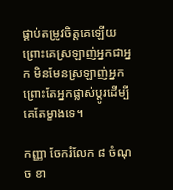ផ្គាប់តម្រូវចិត្តគេឡើយ ព្រោះគេស្រឡាញ់អ្នកជាអ្នក មិនមែនស្រឡាញ់អ្នក ព្រោះតែអ្នកផ្លាស់ប្ដូរដើម្បីគេតែម្ខាងទេ។

កញ្ញា ចែករំលែក ៨ ចំណុច ខា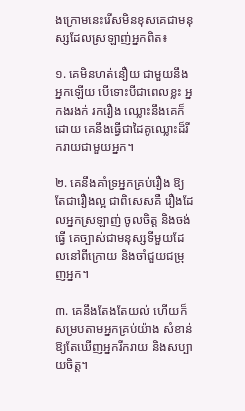ងក្រោមនេះរើសមិនខុសគេជាមនុស្សដែលស្រឡាញ់អ្នកពិត៖

១. គេមិនហត់នឿយ ជាមួយនឹងអ្នកឡើយ បើទោះបីជាពេលខ្លះ អ្នកងរងក់ រករឿង ឈ្លោះនឹងគេក៏ដោយ គេនឹងធ្វើជាដៃគូឈ្លោះដ៏រីករាយជាមួយអ្នក។

២. គេនឹងគាំទ្រអ្នកគ្រប់រឿង ឱ្យតែជារឿងល្អ ជាពិសេសគឺ រឿងដែលអ្នកស្រឡាញ់ ចូលចិត្ត និងចង់ធ្វើ គេច្បាស់ជាមនុស្សទីមួយដែលនៅពីក្រោយ និងចាំជួយជម្រុញអ្នក។

៣. គេនឹងតែងតែយល់ ហើយក៏សម្របតាមអ្នកគ្រប់យ៉ាង សំខាន់ឱ្យតែឃើញអ្នករីករាយ និងសប្បាយចិត្ត។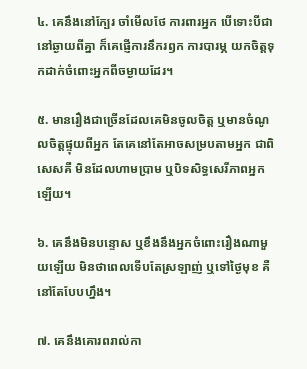៤. គេនឹងនៅក្បែរ ចាំមើលថែ ការពារអ្នក បើទោះបីជានៅឆ្ងាយពីគ្នា ក៏គេផ្ញើការនឹករឭក ការបារម្ភ យកចិត្តទុកដាក់ចំពោះអ្នកពីចម្ងាយដែរ។

៥. មានរឿងជាច្រើនដែលគេមិនចូលចិត្ត ឬមានចំណូលចិត្តផ្ទុយពីអ្នក តែគេនៅតែអាចសម្របតាមអ្នក ជាពិសេសគឺ មិនដែលហាមប្រាម ឬបិទសិទ្ធសេរីភាពអ្នកឡើយ។

៦. គេនឹងមិនបន្ទោស ឬខឹងនឹងអ្នកចំពោះរឿងណាមួយឡើយ មិនថាពេលទើបតែស្រឡាញ់ ឬទៅថ្ងៃមុខ គឺនៅតែបែបហ្នឹង។

៧. គេនឹងគោរពរាល់កា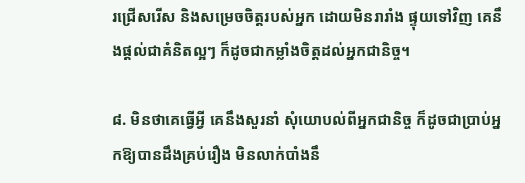រជ្រើសរើស និងសម្រេចចិត្តរបស់អ្នក ដោយមិនរារាំង ផ្ទុយទៅវិញ គេនឹងផ្ដល់ជាគំនិតល្អៗ ក៏ដូចជាកម្លាំងចិត្តដល់អ្នកជានិច្ច។

៨. មិនថាគេធ្វើអ្វី គេនឹងសួរនាំ សុំយោបល់ពីអ្នកជានិច្ច ក៏ដូចជាប្រាប់អ្នកឱ្យបានដឹងគ្រប់រឿង មិនលាក់បាំងនឹ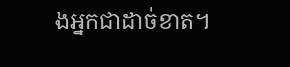ងអ្នកជាដាច់ខាត។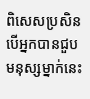ពិសេសប្រសិនបើអ្នកបានជួបមនុស្សម្នាក់នេះ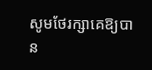សូមថែរក្សាគេឱ្យបាន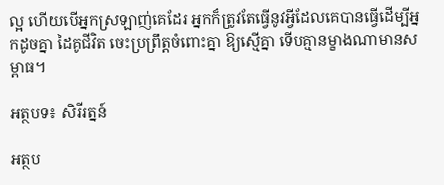ល្អ ហើយបើអ្នកស្រឡាញ់គេដែរ អ្នកក៏ត្រូវតែធ្វើនូវអ្វីដែលគេបានធ្វើដើម្បីអ្នកដូចគ្នា ដៃគូជីវិត ចេះប្រព្រឹត្តចំពោះគ្នា ឱ្យស្មើគ្នា ទើបគ្មានម្ខាងណាមានសម្ពាធ។

អត្ថបទ៖ សិរីរត្នន៍

អត្ថប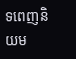ទពេញនិយម